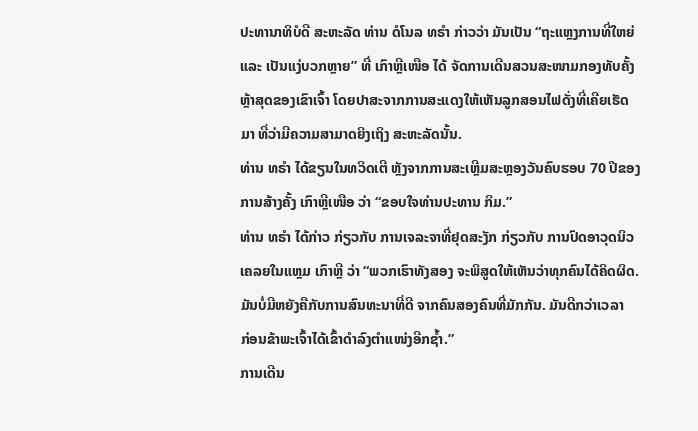ປະທານາທິບໍດີ ສະຫະລັດ ທ່ານ ດໍໂນລ ທຣຳ ກ່າວວ່າ ມັນເປັນ “ຖະແຫຼງການທີ່ໃຫຍ່
ແລະ ເປັນແງ່ບວກຫຼາຍ” ທີ່ ເກົາຫຼີເໜືອ ໄດ້ ຈັດການເດີນສວນສະໜາມກອງທັບຄັ້ງ
ຫຼ້າສຸດຂອງເຂົາເຈົ້າ ໂດຍປາສະຈາກການສະແດງໃຫ້ເຫັນລູກສອນໄຟດັ່ງທີ່ເຄີຍເຮັດ
ມາ ທີ່ວ່າມີຄວາມສາມາດຍິງເຖິງ ສະຫະລັດນັ້ນ.
ທ່ານ ທຣຳ ໄດ້ຂຽນໃນທວິດເຕີ ຫຼັງຈາກການສະເຫຼີມສະຫຼອງວັນຄົບຮອບ 70 ປີຂອງ
ການສ້າງຄັ້ງ ເກົາຫຼີເໜືອ ວ່າ “ຂອບໃຈທ່ານປະທານ ກິມ.”
ທ່ານ ທຣຳ ໄດ້ກ່າວ ກ່ຽວກັບ ການເຈລະຈາທີ່ຢຸດສະງັກ ກ່ຽວກັບ ການປົດອາວຸດນິວ
ເຄລຍໃນແຫຼມ ເກົາຫຼີ ວ່າ “ພວກເຮົາທັງສອງ ຈະພິສູດໃຫ້ເຫັນວ່າທຸກຄົນໄດ້ຄິດຜິດ.
ມັນບໍ່ມີຫຍັງຄືກັບການສົນທະນາທີ່ດີ ຈາກຄົນສອງຄົນທີ່ມັກກັນ. ມັນດີກວ່າເວລາ
ກ່ອນຂ້າພະເຈົ້າໄດ້ເຂົ້າດຳລົງຕຳແໜ່ງອີກຊໍ້າ.”
ການເດີນ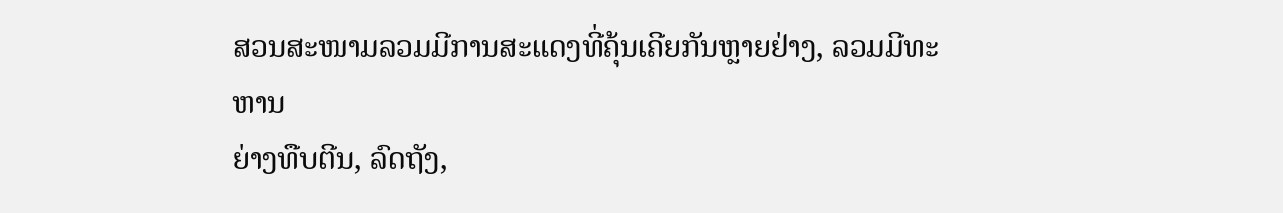ສວນສະໜາມລວມມີການສະແດງທີ່ຄຸ້ນເຄີຍກັນຫຼາຍຢ່າງ, ລວມມີທະຫານ
ຍ່າງທືບຕີນ, ລົດຖັງ,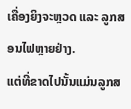ເຄື່ອງຍິງຈະຫຼວດ ແລະ ລູກສອນໄຟຫຼາຍຢ່າງ.
ແຕ່ທີ່ຂາດໄປນັ້ນແມ່ນລູກສ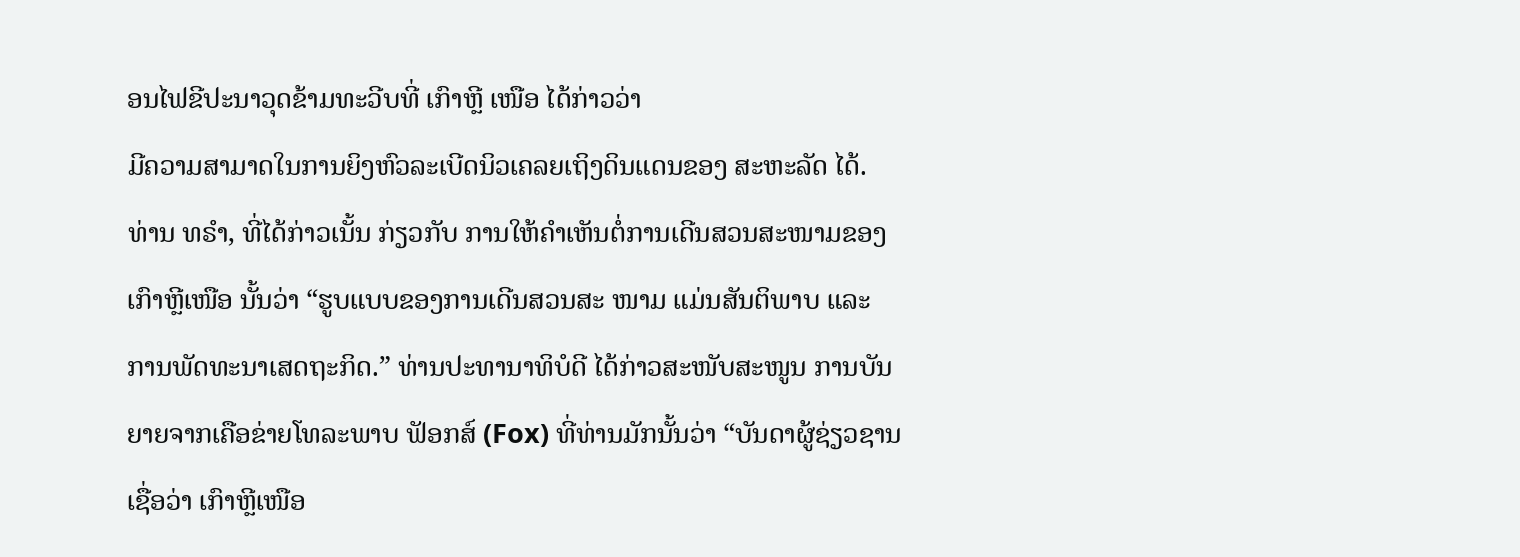ອນໄຟຂີປະນາວຸດຂ້າມທະວີບທີ່ ເກົາຫຼີ ເໜືອ ໄດ້ກ່າວວ່າ
ມີຄວາມສາມາດໃນການຍິງຫົວລະເບີດນິວເຄລຍເຖິງດິນແດນຂອງ ສະຫະລັດ ໄດ້.
ທ່ານ ທຣຳ, ທີ່ໄດ້ກ່າວເນັ້ນ ກ່ຽວກັບ ການໃຫ້ຄຳເຫັນຕໍ່ການເດີນສວນສະໜາມຂອງ
ເກົາຫຼີເໜືອ ນັ້ນວ່າ “ຮູບແບບຂອງການເດີນສວນສະ ໜາມ ແມ່ນສັນຕິພາບ ແລະ
ການພັດທະນາເສດຖະກິດ.” ທ່ານປະທານາທິບໍດີ ໄດ້ກ່າວສະໜັບສະໜູນ ການບັນ
ຍາຍຈາກເຄືອຂ່າຍໂທລະພາບ ຟັອກສ໌ (Fox) ທີ່ທ່ານມັກນັ້ນວ່າ “ບັນດາຜູ້ຊ່ຽວຊານ
ເຊື່ອວ່າ ເກົາຫຼີເໜືອ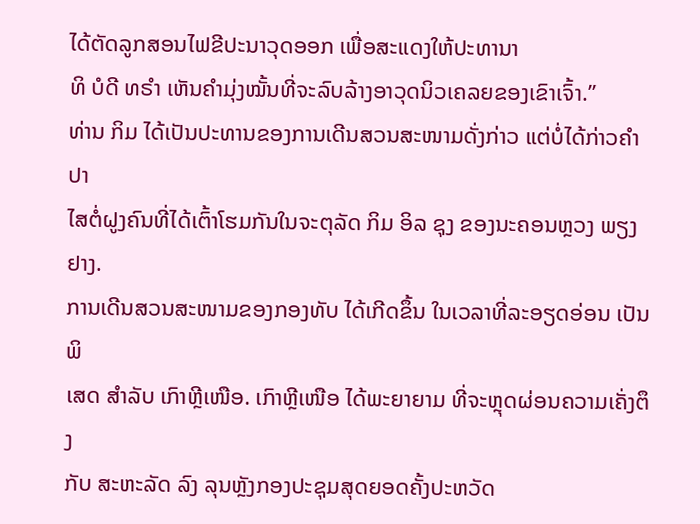ໄດ້ຕັດລູກສອນໄຟຂີປະນາວຸດອອກ ເພື່ອສະແດງໃຫ້ປະທານາ
ທິ ບໍດີ ທຣຳ ເຫັນຄຳມຸ່ງໝັ້ນທີ່ຈະລົບລ້າງອາວຸດນິວເຄລຍຂອງເຂົາເຈົ້າ.”
ທ່ານ ກິມ ໄດ້ເປັນປະທານຂອງການເດີນສວນສະໜາມດັ່ງກ່າວ ແຕ່ບໍ່ໄດ້ກ່າວຄຳປາ
ໄສຕໍ່ຝູງຄົນທີ່ໄດ້ເຕົ້າໂຮມກັນໃນຈະຕຸລັດ ກິມ ອິລ ຊຸງ ຂອງນະຄອນຫຼວງ ພຽງຢາງ.
ການເດີນສວນສະໜາມຂອງກອງທັບ ໄດ້ເກີດຂຶ້ນ ໃນເວລາທີ່ລະອຽດອ່ອນ ເປັນພິ
ເສດ ສຳລັບ ເກົາຫຼີເໜືອ. ເກົາຫຼີເໜືອ ໄດ້ພະຍາຍາມ ທີ່ຈະຫຼຸດຜ່ອນຄວາມເຄັ່ງຕຶງ
ກັບ ສະຫະລັດ ລົງ ລຸນຫຼັງກອງປະຊຸມສຸດຍອດຄັ້ງປະຫວັດ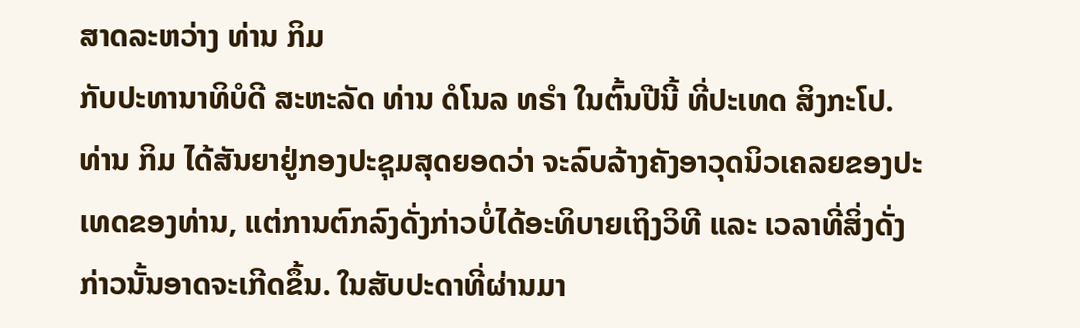ສາດລະຫວ່າງ ທ່ານ ກິມ
ກັບປະທານາທິບໍດີ ສະຫະລັດ ທ່ານ ດໍໂນລ ທຣຳ ໃນຕົ້ນປີນີ້ ທີ່ປະເທດ ສິງກະໂປ.
ທ່ານ ກິມ ໄດ້ສັນຍາຢູ່ກອງປະຊຸມສຸດຍອດວ່າ ຈະລົບລ້າງຄັງອາວຸດນິວເຄລຍຂອງປະ
ເທດຂອງທ່ານ, ແຕ່ການຕົກລົງດັ່ງກ່າວບໍ່ໄດ້ອະທິບາຍເຖິງວິທີ ແລະ ເວລາທີ່ສິ່ງດັ່ງ
ກ່າວນັ້ນອາດຈະເກີດຂຶ້ນ. ໃນສັບປະດາທີ່ຜ່ານມາ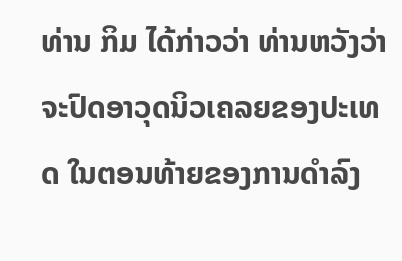ທ່ານ ກິມ ໄດ້ກ່າວວ່າ ທ່ານຫວັງວ່າ
ຈະປົດອາວຸດນິວເຄລຍຂອງປະເທດ ໃນຕອນທ້າຍຂອງການດຳລົງ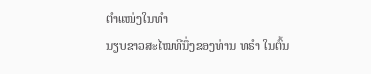ຕຳແໜ່ງໃນທຳ
ນຽບຂາວສະໄໝທີນຶ່ງຂອງທ່ານ ທຣຳ ໃນຕົ້ນ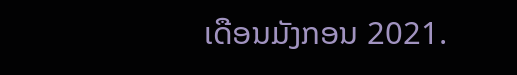ເດືອນມັງກອນ 2021.